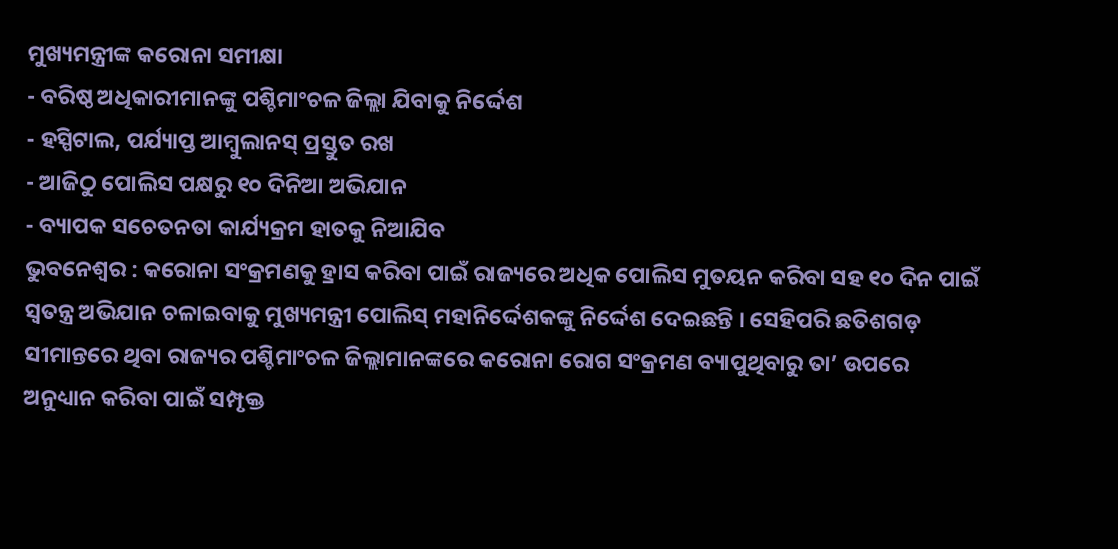ମୁଖ୍ୟମନ୍ତ୍ରୀଙ୍କ କରୋନା ସମୀକ୍ଷା
- ବରିଷ୍ଠ ଅଧିକାରୀମାନଙ୍କୁ ପଶ୍ଚିମାଂଚଳ ଜିଲ୍ଲା ଯିବାକୁ ନିର୍ଦ୍ଦେଶ
- ହସ୍ପିଟାଲ, ପର୍ଯ୍ୟାପ୍ତ ଆମ୍ବୁଲାନସ୍ ପ୍ରସ୍ତୁତ ରଖ
- ଆଜିଠୁ ପୋଲିସ ପକ୍ଷରୁ ୧୦ ଦିନିଆ ଅଭିଯାନ
- ବ୍ୟାପକ ସଚେତନତା କାର୍ଯ୍ୟକ୍ରମ ହାତକୁ ନିଆଯିବ
ଭୁବନେଶ୍ୱର : କରୋନା ସଂକ୍ରମଣକୁ ହ୍ରାସ କରିବା ପାଇଁ ରାଜ୍ୟରେ ଅଧିକ ପୋଲିସ ମୁତୟନ କରିବା ସହ ୧୦ ଦିନ ପାଇଁ ସ୍ୱତନ୍ତ୍ର ଅଭିଯାନ ଚଳାଇବାକୁ ମୁଖ୍ୟମନ୍ତ୍ରୀ ପୋଲିସ୍ ମହାନିର୍ଦ୍ଦେଶକଙ୍କୁ ନିର୍ଦ୍ଦେଶ ଦେଇଛନ୍ତି । ସେହିପରି ଛତିଶଗଡ଼ ସୀମାନ୍ତରେ ଥିବା ରାଜ୍ୟର ପଶ୍ଚିମାଂଚଳ ଜିଲ୍ଲାମାନଙ୍କରେ କରୋନା ରୋଗ ସଂକ୍ରମଣ ବ୍ୟାପୁଥିବାରୁ ତା’ ଉପରେ ଅନୁଧ୍ୟାନ କରିବା ପାଇଁ ସମ୍ପୃକ୍ତ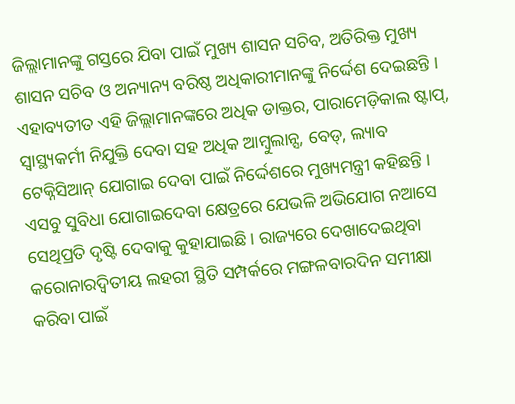ଜିଲ୍ଲାମାନଙ୍କୁ ଗସ୍ତରେ ଯିବା ପାଇଁ ମୁଖ୍ୟ ଶାସନ ସଚିବ, ଅତିରିକ୍ତ ମୁଖ୍ୟ ଶାସନ ସଚିବ ଓ ଅନ୍ୟାନ୍ୟ ବରିଷ୍ଠ ଅଧିକାରୀମାନଙ୍କୁ ନିର୍ଦ୍ଦେଶ ଦେଇଛନ୍ତି । ଏହାବ୍ୟତୀତ ଏହି ଜିଲ୍ଲାମାନଙ୍କରେ ଅଧିକ ଡାକ୍ତର, ପାରାମେଡ଼ିକାଲ ଷ୍ଟାପ୍, ସ୍ୱାସ୍ଥ୍ୟକର୍ମୀ ନିଯୁକ୍ତି ଦେବା ସହ ଅଧିକ ଆମ୍ବୁଲାନ୍ସ, ବେଡ୍, ଲ୍ୟାବ ଟେକ୍ନିସିଆନ୍ ଯୋଗାଇ ଦେବା ପାଇଁ ନିର୍ଦ୍ଦେଶରେ ମୁଖ୍ୟମନ୍ତ୍ରୀ କହିଛନ୍ତି । ଏସବୁ ସୁବିଧା ଯୋଗାଇଦେବା କ୍ଷେତ୍ରରେ ଯେଭଳି ଅଭିଯୋଗ ନଆସେ ସେଥିପ୍ରତି ଦୃଷ୍ଟି ଦେବାକୁ କୁହାଯାଇଛି । ରାଜ୍ୟରେ ଦେଖାଦେଇଥିବା କରୋନାରଦ୍ୱିତୀୟ ଲହରୀ ସ୍ଥିତି ସମ୍ପର୍କରେ ମଙ୍ଗଳବାରଦିନ ସମୀକ୍ଷା କରିବା ପାଇଁ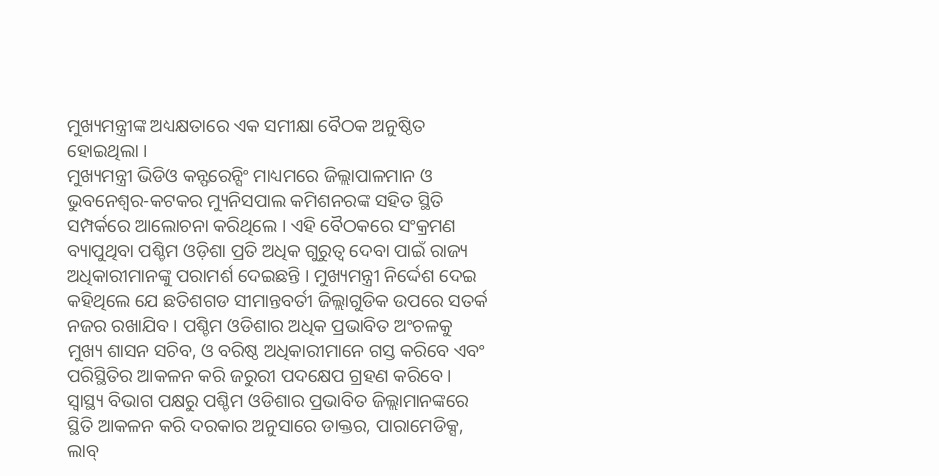ମୁଖ୍ୟମନ୍ତ୍ରୀଙ୍କ ଅଧ୍ୟକ୍ଷତାରେ ଏକ ସମୀକ୍ଷା ବୈଠକ ଅନୁଷ୍ଠିତ ହୋଇଥିଲା ।
ମୁଖ୍ୟମନ୍ତ୍ରୀ ଭିଡିଓ କନ୍ଫରେନ୍ସିଂ ମାଧ୍ୟମରେ ଜିଲ୍ଲାପାଳମାନ ଓ ଭୁବନେଶ୍ୱର-କଟକର ମ୍ୟୁନିସପାଲ କମିଶନରଙ୍କ ସହିତ ସ୍ଥିତି ସମ୍ପର୍କରେ ଆଲୋଚନା କରିଥିଲେ । ଏହି ବୈଠକରେ ସଂକ୍ରମଣ ବ୍ୟାପୁଥିବା ପଶ୍ଚିମ ଓଡ଼ିଶା ପ୍ରତି ଅଧିକ ଗୁରୁତ୍ୱ ଦେବା ପାଇଁ ରାଜ୍ୟ ଅଧିକାରୀମାନଙ୍କୁ ପରାମର୍ଶ ଦେଇଛନ୍ତି । ମୁଖ୍ୟମନ୍ତ୍ରୀ ନିର୍ଦ୍ଦେଶ ଦେଇ କହିଥିଲେ ଯେ ଛତିଶଗଡ ସୀମାନ୍ତବର୍ତୀ ଜିଲ୍ଲାଗୁଡିକ ଉପରେ ସତର୍କ ନଜର ରଖାଯିବ । ପଶ୍ଚିମ ଓଡିଶାର ଅଧିକ ପ୍ରଭାବିତ ଅଂଚଳକୁ ମୁଖ୍ୟ ଶାସନ ସଚିବ, ଓ ବରିଷ୍ଠ ଅଧିକାରୀମାନେ ଗସ୍ତ କରିବେ ଏବଂ ପରିସ୍ଥିତିର ଆକଳନ କରି ଜରୁରୀ ପଦକ୍ଷେପ ଗ୍ରହଣ କରିବେ । ସ୍ୱାସ୍ଥ୍ୟ ବିଭାଗ ପକ୍ଷରୁ ପଶ୍ଚିମ ଓଡିଶାର ପ୍ରଭାବିତ ଜିଲ୍ଲାମାନଙ୍କରେ ସ୍ଥିତି ଆକଳନ କରି ଦରକାର ଅନୁସାରେ ଡାକ୍ତର, ପାରାମେଡିକ୍ସ, ଲାବ୍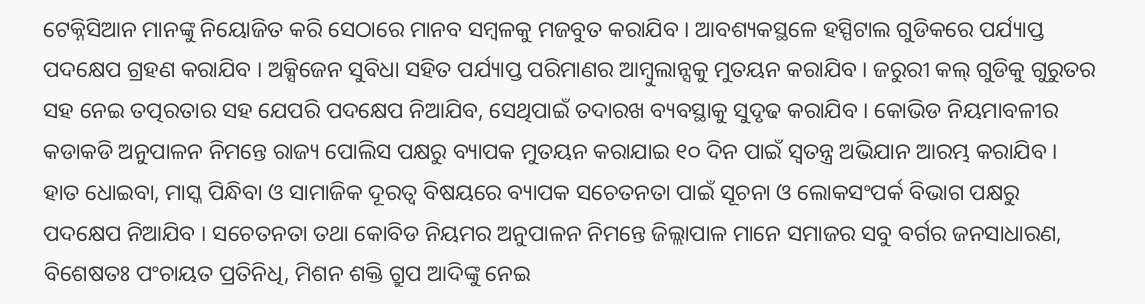ଟେକ୍ନିସିଆନ ମାନଙ୍କୁ ନିୟୋଜିତ କରି ସେଠାରେ ମାନବ ସମ୍ବଳକୁ ମଜବୁତ କରାଯିବ । ଆବଶ୍ୟକସ୍ଥଳେ ହସ୍ପିଟାଲ ଗୁଡିକରେ ପର୍ଯ୍ୟାପ୍ତ ପଦକ୍ଷେପ ଗ୍ରହଣ କରାଯିବ । ଅକ୍ସିଜେନ ସୁବିଧା ସହିତ ପର୍ଯ୍ୟାପ୍ତ ପରିମାଣର ଆମ୍ବୁଲାନ୍ସକୁ ମୁତୟନ କରାଯିବ । ଜରୁରୀ କଲ୍ ଗୁଡିକୁ ଗୁରୁତର ସହ ନେଇ ତତ୍ପରତାର ସହ ଯେପରି ପଦକ୍ଷେପ ନିଆଯିବ, ସେଥିପାଇଁ ତଦାରଖ ବ୍ୟବସ୍ଥାକୁ ସୁଦୃଢ କରାଯିବ । କୋଭିଡ ନିୟମାବଳୀର କଡାକଡି ଅନୁପାଳନ ନିମନ୍ତେ ରାଜ୍ୟ ପୋଲିସ ପକ୍ଷରୁ ବ୍ୟାପକ ମୁତୟନ କରାଯାଇ ୧୦ ଦିନ ପାଇଁ ସ୍ୱତନ୍ତ୍ର ଅଭିଯାନ ଆରମ୍ଭ କରାଯିବ । ହାତ ଧୋଇବା, ମାସ୍କ ପିନ୍ଧିବା ଓ ସାମାଜିକ ଦୂରତ୍ୱ ବିଷୟରେ ବ୍ୟାପକ ସଚେତନତା ପାଇଁ ସୂଚନା ଓ ଲୋକସଂପର୍କ ବିଭାଗ ପକ୍ଷରୁ ପଦକ୍ଷେପ ନିଆଯିବ । ସଚେତନତା ତଥା କୋବିଡ ନିୟମର ଅନୁପାଳନ ନିମନ୍ତେ ଜିଲ୍ଲାପାଳ ମାନେ ସମାଜର ସବୁ ବର୍ଗର ଜନସାଧାରଣ, ବିଶେଷତଃ ପଂଚାୟତ ପ୍ରତିନିଧି, ମିଶନ ଶକ୍ତି ଗ୍ରୁପ ଆଦିଙ୍କୁ ନେଇ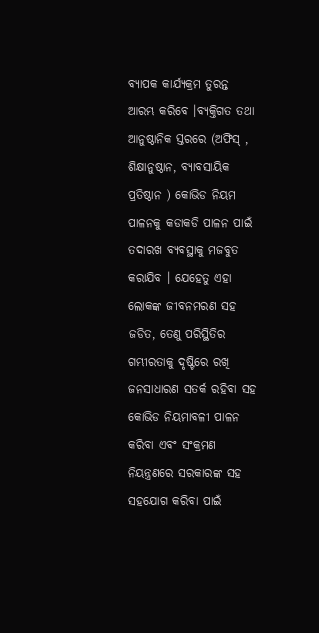ବ୍ୟାପକ କାର୍ଯ୍ୟକ୍ରମ ତୁରନ୍ତ ଆରମ୍ଭ କରିବେ ।ବ୍ୟକ୍ତିଗତ ତଥା ଆନୁଷ୍ଠାନିକ ସ୍ତରରେ (ଅଫିସ୍ , ଶିକ୍ଷାନୁଷ୍ଠାନ, ବ୍ୟାବସାୟିକ ପ୍ରତିଷ୍ଠାନ ) କୋଭିଡ ନିୟମ ପାଳନକୁ କଡାକଡି ପାଳନ ପାଇଁ ତଦାରଖ ବ୍ୟବସ୍ଥାକୁ ମଜବୁତ କରାଯିବ । ଯେହେତୁ ଏହା ଲୋକଙ୍କ ଜୀବନମରଣ ସହ ଜଡିତ, ତେଣୁ ପରିସ୍ଥିତିର ଗମ୍ଭୀରତାକୁ ଦୃଷ୍ଟିରେ ରଖି ଜନସାଧାରଣ ସତର୍କ ରହିବା ସହ କୋଭିଡ ନିୟମାବଳୀ ପାଳନ କରିବା ଏବଂ ସଂକ୍ରମଣ ନିୟନ୍ତ୍ରଣରେ ସରକାରଙ୍କ ସହ ସହଯୋଗ କରିବା ପାଇଁ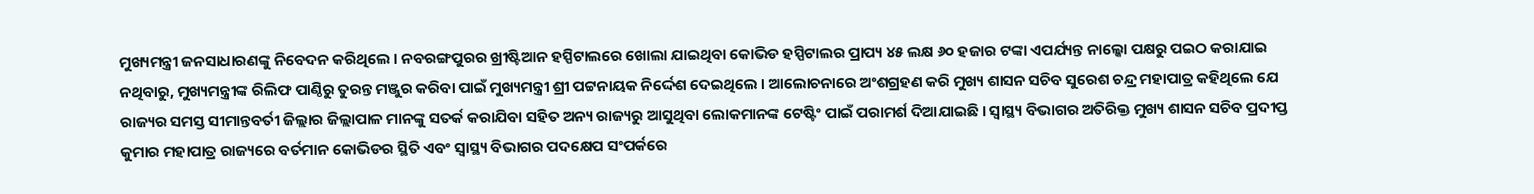ମୁଖ୍ୟମନ୍ତ୍ରୀ ଜନସାଧାରଣଙ୍କୁ ନିବେଦନ କରିଥିଲେ । ନବରଙ୍ଗପୁରର ଖ୍ରୀଷ୍ଟିଆନ ହସ୍ପିଟାଲରେ ଖୋଲା ଯାଇଥିବା କୋଭିଡ ହସ୍ପିଟାଲର ପ୍ରାପ୍ୟ ୪୫ ଲକ୍ଷ ୬୦ ହଜାର ଟଙ୍କା ଏପର୍ଯ୍ୟନ୍ତ ନାଲ୍କୋ ପକ୍ଷରୁ ପଇଠ କରାଯାଇ ନଥିବାରୁ, ମୁଖ୍ୟମନ୍ତ୍ରୀଙ୍କ ରିଲିଫ ପାଣ୍ଠିରୁ ତୁରନ୍ତ ମଞ୍ଜୁର କରିବା ପାଇଁ ମୁଖ୍ୟମନ୍ତ୍ରୀ ଶ୍ରୀ ପଟ୍ଟନାୟକ ନିର୍ଦ୍ଦେଶ ଦେଇଥିଲେ । ଆଲୋଚନାରେ ଅଂଶଗ୍ରହଣ କରି ମୁଖ୍ୟ ଶାସନ ସଚିବ ସୁରେଶ ଚନ୍ଦ୍ର ମହାପାତ୍ର କହିଥିଲେ ଯେ ରାଜ୍ୟର ସମସ୍ତ ସୀମାନ୍ତବର୍ତୀ ଜିଲ୍ଲାର ଜିଲ୍ଲାପାଳ ମାନଙ୍କୁ ସତର୍କ କରାଯିବା ସହିତ ଅନ୍ୟ ରାଜ୍ୟରୁ ଆସୁଥିବା ଲୋକମାନଙ୍କ ଟେଷ୍ଟିଂ ପାଇଁ ପରାମର୍ଶ ଦିଆଯାଇଛି । ସ୍ୱାସ୍ଥ୍ୟ ବିଭାଗର ଅତିରିକ୍ତ ମୁଖ୍ୟ ଶାସନ ସଚିବ ପ୍ରଦୀପ୍ତ କୁମାର ମହାପାତ୍ର ରାଜ୍ୟରେ ବର୍ତମାନ କୋଭିଡର ସ୍ଥିତି ଏବଂ ସ୍ୱାସ୍ଥ୍ୟ ବିଭାଗର ପଦକ୍ଷେପ ସଂପର୍କରେ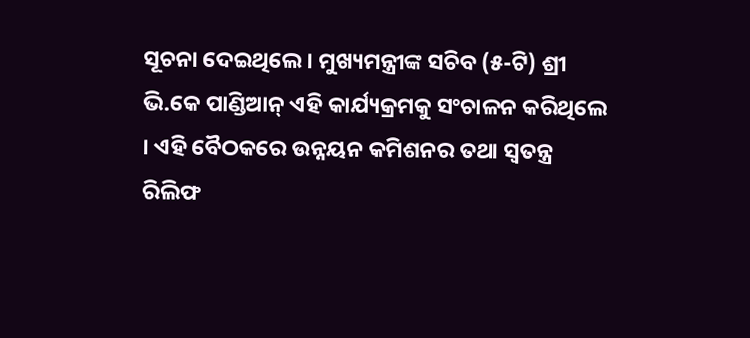ସୂଚନା ଦେଇଥିଲେ । ମୁଖ୍ୟମନ୍ତ୍ରୀଙ୍କ ସଚିବ (୫-ଟି) ଶ୍ରୀ ଭି.କେ ପାଣ୍ଡିଆନ୍ ଏହି କାର୍ଯ୍ୟକ୍ରମକୁ ସଂଚାଳନ କରିଥିଲେ । ଏହି ବୈଠକରେ ଉନ୍ନୟନ କମିଶନର ତଥା ସ୍ୱତନ୍ତ୍ର ରିଲିଫ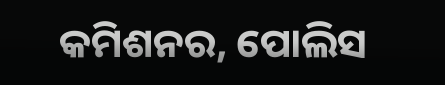କମିଶନର, ପୋଲିସ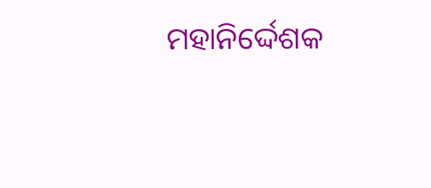ମହାନିର୍ଦ୍ଦେଶକ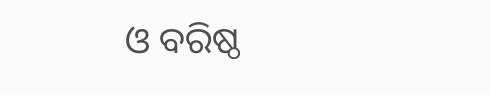ଓ ବରିଷ୍ଠ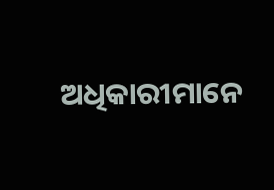ଅଧିକାରୀମାନେ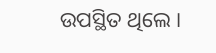ଉପସ୍ଥିତ ଥିଲେ ।